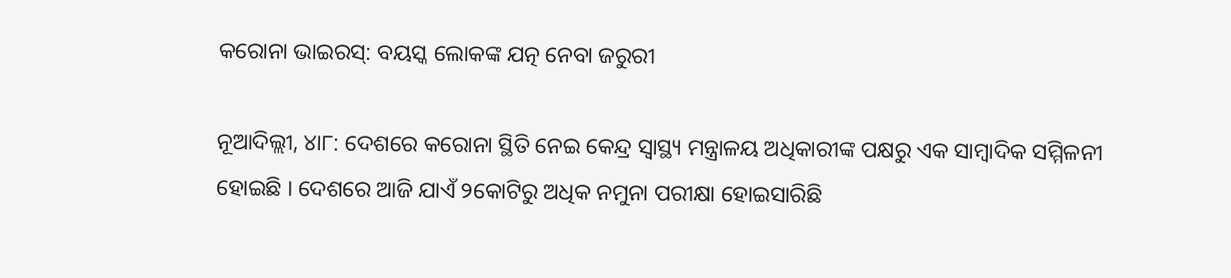କରୋନା ଭାଇରସ୍: ବୟସ୍କ ଲୋକଙ୍କ ଯତ୍ନ ନେବା ଜରୁରୀ

ନୂଆଦିଲ୍ଲୀ, ୪ା୮: ଦେଶରେ କରୋନା ସ୍ଥିତି ନେଇ କେନ୍ଦ୍ର ସ୍ୱାସ୍ଥ୍ୟ ମନ୍ତ୍ରାଳୟ ଅଧିକାରୀଙ୍କ ପକ୍ଷରୁ ଏକ ସାମ୍ବାଦିକ ସମ୍ମିଳନୀ ହୋଇଛି । ଦେଶରେ ଆଜି ଯାଏଁ ୨କୋଟିରୁ ଅଧିକ ନମୁନା ପରୀକ୍ଷା ହୋଇସାରିଛି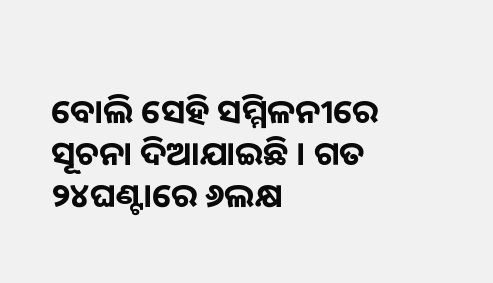ବୋଲି ସେହି ସମ୍ମିଳନୀରେ ସୂଚନା ଦିଆଯାଇଛି । ଗତ ୨୪ଘଣ୍ଟାରେ ୬ଲକ୍ଷ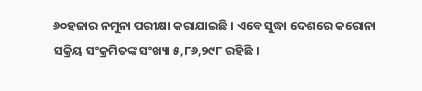୬୦ହଜାର ନମୁନା ପରୀକ୍ଷା କରାଯାଇଛି । ଏବେ ସୁଦ୍ଧା ଦେଶରେ କରୋନା ସକ୍ରିୟ ସଂକ୍ରମିତଙ୍କ ସଂଖ୍ୟା ୫,୮୬,୨୯୮ ରହିଛି ।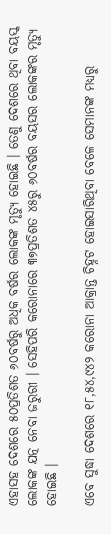ଏହାସହ ଦେଶରେ ୫୦ପ୍ରତିଶତ ୬୦ବର୍ଷରୁ ଅଧିକ ବର୍ଷର ଲୋକଙ୍କ ମୃତ୍ୟୁ ହୋଇଛି । ତେଣୁ ଦେଶରେ ଥିବା ବୟସ୍କ ଲୋକଙ୍କ ଯତ୍ନ ନେବା ଜରୁରୀ । ସେହିପରି କରୋନାରେ ୩୭ପ୍ରତିଶତ ୪୫ରୁ ୬୦ବର୍ଷର ବୟସର ଲୋକଙ୍କର ମୃତ୍ୟୁ ହୋଇଛି ।

ଏବେ ସୁଦ୍ଧା ଦେଶରେ ୧୮,୫୪,୯୪୨ କରୋନା ଆକ୍ରାନ୍ତ ଚିହ୍ନଟ ହୋଇସାରିଥିବା ବେଳେ ସେମାନଙ୍କ ମଧ୍ୟରୁ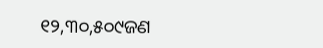୧୨,୩୦,୫୦୯ଜଣ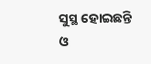ସୁସ୍ଥ ହୋଇଛନ୍ତି ଓ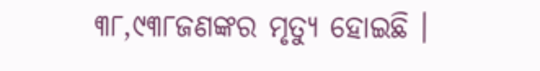୩୮,୯୩୮ଜଣଙ୍କର ମୃତ୍ୟୁ ହୋଇଛି ।